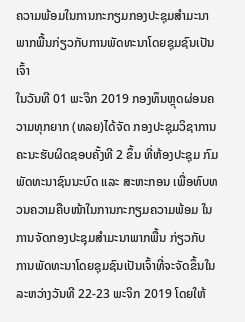ຄວາມພ້ອມໃນການກະກຽມກອງປະຊຸມສໍາມະນາພາກພື້ນກ່ຽວກັບການພັດທະນາໂດຍຊຸມຊົນເປັນເຈົ້າ
ໃນວັນທີ 01 ພະຈິກ 2019 ກອງທຶນຫຼຸດຜ່ອນຄວາມທຸກຍາກ (ທລຍ)ໄດ້ຈັດ ກອງປະຊຸມວິຊາການ ຄະນະຮັບຜິດຊອບຄັ້ງທີ 2 ຂຶ້ນ ທີ່ຫ້ອງປະຊຸມ ກົມພັດທະນາຊົນນະບົດ ແລະ ສະຫະກອນ ເພື່ອທົບທວນຄວາມຄືບໜ້າໃນການກະກຽມຄວາມພ້ອມ ໃນການຈັດກອງປະຊຸມສໍາມະນາພາກພື້ນ ກ່ຽວກັບ ການພັດທະນາໂດຍຊຸມຊົນເປັນເຈົ້າທີ່ຈະຈັດຂຶ້ນໃນລະຫວ່າງວັນທີ 22-23 ພະຈິກ 2019 ໂດຍໃຫ້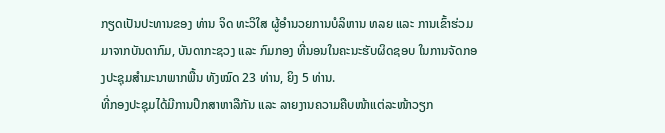ກຽດເປັນປະທານຂອງ ທ່ານ ຈິດ ທະວິໃສ ຜູ້ອຳນວຍການບໍລິຫານ ທລຍ ແລະ ການເຂົ້າຮ່ວມມາຈາກບັນດາກົມ, ບັນດາກະຊວງ ແລະ ກົມກອງ ທີ່ນອນໃນຄະນະຮັບຜິດຊອບ ໃນການຈັດກອງປະຊຸມສໍາມະນາພາກພື້ນ ທັງໝົດ 23 ທ່ານ, ຍິງ 5 ທ່ານ.
ທີ່ກອງປະຊຸມໄດ້ມີການປຶກສາຫາລືກັນ ແລະ ລາຍງານຄວາມຄືບໜ້າແຕ່ລະໜ້າວຽກ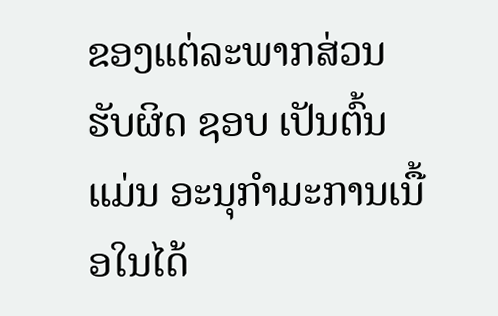ຂອງແຕ່ລະພາກສ່ວນຮັບຜິດ ຊອບ ເປັນຕົ້ນແມ່ນ ອະນຸກໍາມະການເນື້ອໃນໄດ້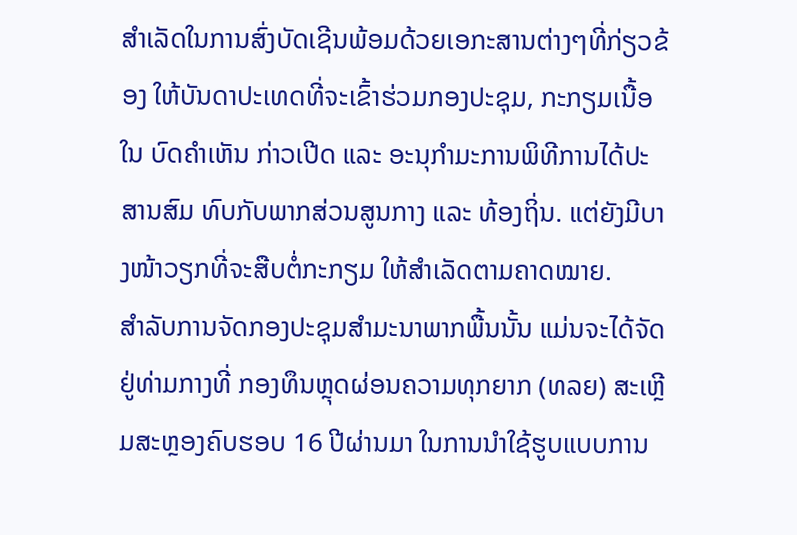ສຳເລັດໃນການສົ່ງບັດເຊີນພ້ອມດ້ວຍເອກະສານຕ່າງໆທີ່ກ່ຽວຂ້ອງ ໃຫ້ບັນດາປະເທດທີ່ຈະເຂົ້າຮ່ວມກອງປະຊຸມ, ກະກຽມເນື້ອໃນ ບົດຄໍາເຫັນ ກ່າວເປີດ ແລະ ອະນຸກໍາມະການພິທີການໄດ້ປະສານສົມ ທົບກັບພາກສ່ວນສູນກາງ ແລະ ທ້ອງຖິ່ນ. ແຕ່ຍັງມີບາງໜ້າວຽກທີ່ຈະສືບຕໍ່ກະກຽມ ໃຫ້ສໍາເລັດຕາມຄາດໝາຍ.
ສໍາລັບການຈັດກອງປະຊຸມສໍາມະນາພາກພື້ນນັ້ນ ແມ່ນຈະໄດ້ຈັດຢູ່ທ່າມກາງທີ່ ກອງທຶນຫຼຸດຜ່ອນຄວາມທຸກຍາກ (ທລຍ) ສະເຫຼີມສະຫຼອງຄົບຮອບ 16 ປີຜ່ານມາ ໃນການນໍາໃຊ້ຮູບແບບການ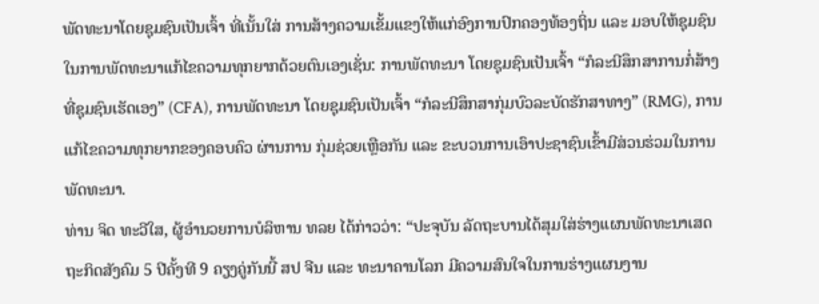ພັດທະນາໂດຍຊຸມຊົນເປັນເຈົ້າ ທີ່ເນັ້ນໃສ່ ການສ້າງຄວາມເຂັ້ມແຂງໃຫ້ແກ່ອົງການປົກຄອງທ້ອງຖິ່ນ ແລະ ມອບໃຫ້ຊຸມຊົນໃນການພັດທະນາແກ້ໄຂຄວາມທຸກຍາກດ້ວຍຕົນເອງເຊັ່ນ: ການພັດທະນາ ໂດຍຊຸມຊົນເປັນເຈົ້າ “ກໍລະນີສຶກສາການກໍ່ສ້າງທີ່ຊຸມຊົນເຮັດເອງ” (CFA), ການພັດທະນາ ໂດຍຊຸມຊົນເປັນເຈົ້າ “ກໍລະນີສຶກສາກຸ່ມບົວລະບັດຮັກສາທາງ” (RMG), ການແກ້ໄຂຄວາມທຸກຍາກຂອງຄອບຄົວ ຜ່ານການ ກຸ່ມຊ່ວຍເຫຼືອກັນ ແລະ ຂະບວນການເອົາປະຊາຊົນເຂົ້າມີສ່ວນຮ່ວມໃນການພັດທະນາ.
ທ່ານ ຈິດ ທະວີໃສ, ຜູ້ອໍານວຍການບໍລິຫານ ທລຍ ໄດ້ກ່າວວ່າ: “ປະຈຸບັນ ລັດຖະບານໄດ້ສຸມໃສ່ຮ່າງແຜນພັດທະນາເສດຖະກິດສັງຄົມ 5 ປີຄັ້ງທີ 9 ຄຽງຄູ່ກັນນີ້ ສປ ຈີນ ແລະ ທະນາຄານໂລກ ມີຄວາມສົນໃຈໃນການຮ່າງແຜນງານ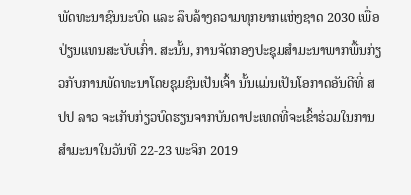ພັດທະນາຊົນນະບົດ ແລະ ລຶບລ້າງຄວາມທຸກຍາກແຫ່ງຊາດ 2030 ເພື່ອປ່ຽນແທນສະບັບເກົ່າ. ສະນັ້ນ, ການຈັດກອງປະຊຸມສໍາມະນາພາກພື້ນກ່ຽວກັບການພັດທະນາໂດຍຊຸມຊົນເປັນເຈົ້າ ນັ້ນແມ່ນເປັນໂອກາດອັນດີທີ່ ສປປ ລາວ ຈະເກັບກ່ຽວບົດຮຽນຈາກບັນດາປະເທດທີ່ຈະເຂົ້າຮ່ວມໃນການສໍາມະນາໃນວັນທີ 22-23 ພະຈິກ 2019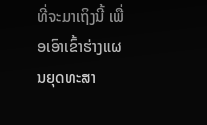ທີ່ຈະມາເຖິງນີ້ ເພື່ອເອົາເຂົ້າຮ່າງແຜນຍຸດທະສາ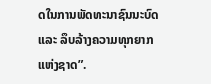ດໃນການພັດທະນາຊົນນະບົດ ແລະ ລຶບລ້າງຄວາມທຸກຍາກແຫ່ງຊາດ”.